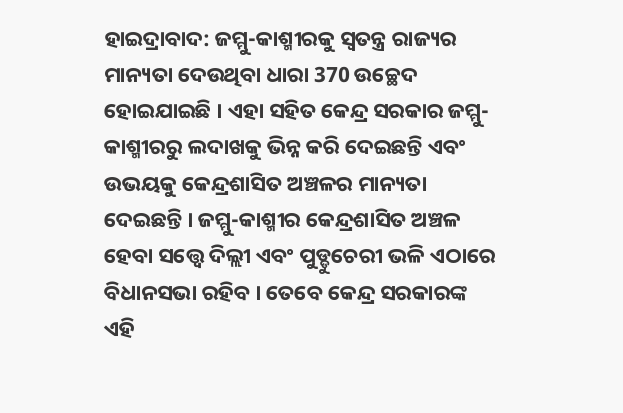ହାଇଦ୍ରାବାଦ: ଜମ୍ମୁ-କାଶ୍ମୀରକୁ ସ୍ବତନ୍ତ୍ର ରାଜ୍ୟର ମାନ୍ୟତା ଦେଉଥିବା ଧାରା 370 ଉଚ୍ଛେଦ ହୋଇଯାଇଛି । ଏହା ସହିତ କେନ୍ଦ୍ର ସରକାର ଜମ୍ମୁ-କାଶ୍ମୀରରୁ ଲଦାଖକୁ ଭିନ୍ନ କରି ଦେଇଛନ୍ତି ଏବଂ ଉଭୟକୁ କେନ୍ଦ୍ରଶାସିତ ଅଞ୍ଚଳର ମାନ୍ୟତା ଦେଇଛନ୍ତି । ଜମ୍ମୁ-କାଶ୍ମୀର କେନ୍ଦ୍ରଶାସିତ ଅଞ୍ଚଳ ହେବା ସତ୍ତ୍ବେ ଦିଲ୍ଲୀ ଏବଂ ପୁଡ୍ଡୁଚେରୀ ଭଳି ଏଠାରେ ବିଧାନସଭା ରହିବ । ତେବେ କେନ୍ଦ୍ର ସରକାରଙ୍କ ଏହି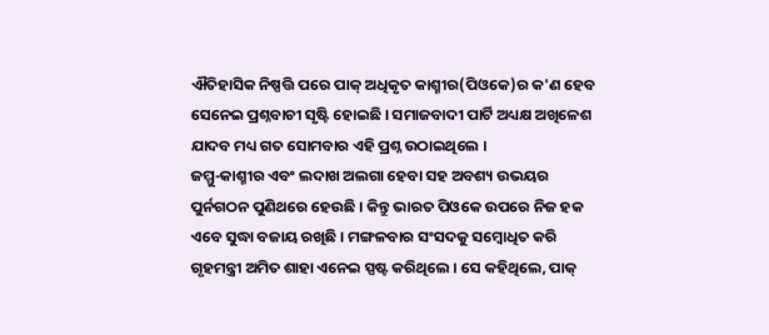ଐତିହାସିକ ନିଷ୍ପତ୍ତି ପରେ ପାକ୍ ଅଧିକୃତ କାଶ୍ମୀର(ପିଓକେ)ର କ'ଣ ହେବ ସେନେଇ ପ୍ରଶ୍ନବାଚୀ ସୃଷ୍ଟି ହୋଇଛି । ସମାଜବାଦୀ ପାର୍ଟି ଅଧ୍ୟକ୍ଷ ଅଖିଳେଶ ଯାଦବ ମଧ୍ୟ ଗତ ସୋମବାର ଏହି ପ୍ରଶ୍ନ ଉଠାଇଥିଲେ ।
ଜମ୍ମୁ-କାଶ୍ମୀର ଏବଂ ଲଦାଖ ଅଲଗା ହେବା ସହ ଅବଶ୍ୟ ଉଭୟର ପୁର୍ନଗଠନ ପୁଣିଥରେ ହେଉଛି । କିନ୍ତୁ ଭାରତ ପିଓକେ ଉପରେ ନିଜ ହକ ଏବେ ସୁଦ୍ଧା ବଜାୟ ରଖିଛି । ମଙ୍ଗଳବାର ସଂସଦକୁ ସମ୍ବୋଧିତ କରି ଗୃହମନ୍ତ୍ରୀ ଅମିତ ଶାହା ଏନେଇ ସ୍ପଷ୍ଟ କରିଥିଲେ । ସେ କହିଥିଲେ, ପାକ୍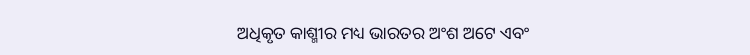ଅଧିକୃତ କାଶ୍ମୀର ମଧ୍ୟ ଭାରତର ଅଂଶ ଅଟେ ଏବଂ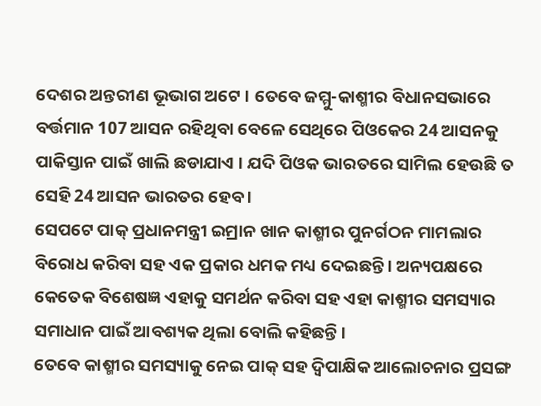ଦେଶର ଅନ୍ତରୀଣ ଭୂଭାଗ ଅଟେ । ତେବେ ଜମ୍ମୁ-କାଶ୍ମୀର ବିଧାନସଭାରେ ବର୍ତ୍ତମାନ 107 ଆସନ ରହିଥିବା ବେଳେ ସେଥିରେ ପିଓକେର 24 ଆସନକୁ ପାକିସ୍ତାନ ପାଇଁ ଖାଲି ଛଡାଯାଏ । ଯଦି ପିଓକ ଭାରତରେ ସାମିଲ ହେଉଛି ତ ସେହି 24 ଆସନ ଭାରତର ହେବ ।
ସେପଟେ ପାକ୍ ପ୍ରଧାନମନ୍ତ୍ରୀ ଇମ୍ରାନ ଖାନ କାଶ୍ମୀର ପୁନର୍ଗଠନ ମାମଲାର ବିରୋଧ କରିବା ସହ ଏକ ପ୍ରକାର ଧମକ ମଧ୍ୟ ଦେଇଛନ୍ତି । ଅନ୍ୟପକ୍ଷରେ କେତେକ ବିଶେଷଜ୍ଞ ଏହାକୁ ସମର୍ଥନ କରିବା ସହ ଏହା କାଶ୍ମୀର ସମସ୍ୟାର ସମାଧାନ ପାଇଁ ଆବଶ୍ୟକ ଥିଲା ବୋଲି କହିଛନ୍ତି ।
ତେବେ କାଶ୍ମୀର ସମସ୍ୟାକୁ ନେଇ ପାକ୍ ସହ ଦ୍ବିପାକ୍ଷିକ ଆଲୋଚନାର ପ୍ରସଙ୍ଗ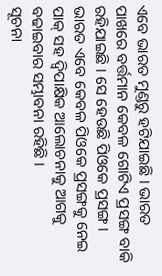ଏବେ ଭାରତ ମୁଣ୍ଡରୁ ହଟିଯାଇଛି । ଭାରତ ପାଖରେ ବର୍ତ୍ତମାନ କେବଳ ଗୋଟିଏ ପ୍ରସଙ୍ଗ ବାକି ରହିଯାଇଛି । ସେ ହେଉଛି ପିଓକେ ପ୍ରସଙ୍ଗ । ଭାରତ ଏବେ କେବଳ ପିଓକେ ପ୍ରସଙ୍ଗକୁ ନେଇ ପାକ୍ ସହ ଦ୍ବିପାକ୍ଷିକ ଆଲୋଚନାକୁ ଆଗକୁ ବଢାଇବାର ସମ୍ଭାବନା ରହିଛି ।
ସୂଚନା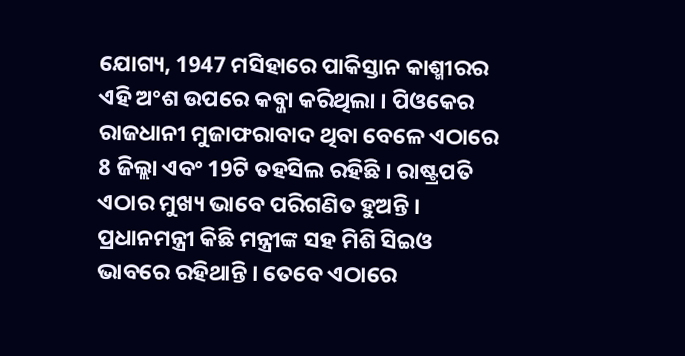ଯୋଗ୍ୟ, 1947 ମସିହାରେ ପାକିସ୍ତାନ କାଶ୍ମୀରର ଏହି ଅଂଶ ଉପରେ କବ୍ଜା କରିଥିଲା । ପିଓକେର ରାଜଧାନୀ ମୁଜାଫରାବାଦ ଥିବା ବେଳେ ଏଠାରେ 8 ଜିଲ୍ଲା ଏବଂ 19ଟି ତହସିଲ ରହିଛି । ରାଷ୍ଟ୍ରପତି ଏଠାର ମୁଖ୍ୟ ଭାବେ ପରିଗଣିତ ହୁଅନ୍ତି । ପ୍ରଧାନମନ୍ତ୍ରୀ କିଛି ମନ୍ତ୍ରୀଙ୍କ ସହ ମିଶି ସିଇଓ ଭାବରେ ରହିଥାନ୍ତି । ତେବେ ଏଠାରେ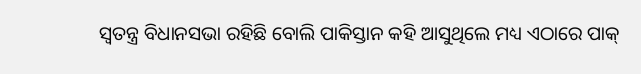ସ୍ବତନ୍ତ୍ର ବିଧାନସଭା ରହିଛି ବୋଲି ପାକିସ୍ତାନ କହି ଆସୁଥିଲେ ମଧ୍ୟ ଏଠାରେ ପାକ୍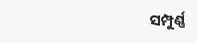ସମ୍ପୁର୍ଣ୍ଣ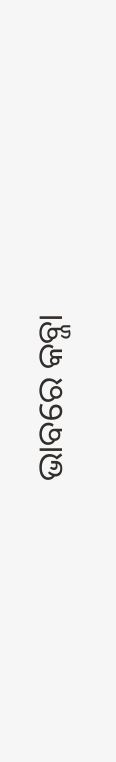ଭାବରେ କବ୍ଜା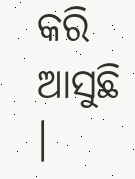କରି ଆସୁଛି ।